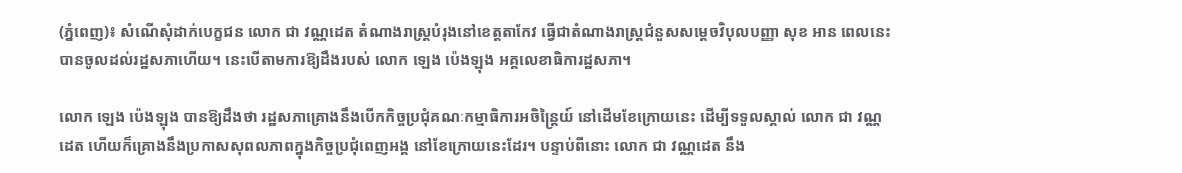(ភ្នំពេញ)៖ សំណើសុំដាក់បេក្ខជន លោក ជា វណ្ណដេត តំណាងរាស្រ្តបំរុងនៅខេត្តតាកែវ ធ្វើជាតំណាងរាស្រ្តជំនួសសម្តេចវិបុលបញ្ញា សុខ អាន ពេលនេះ បានចូលដល់រដ្ឋសភាហើយ។ នេះបើតាមការឱ្យដឹងរបស់ លោក ឡេង ប៉េងឡុង អគ្គលេខាធិការដ្ឋសភា។

លោក ឡេង ប៉េងឡុង បានឱ្យដឹងថា រដ្ឋសភាគ្រោងនឹងបើកកិច្ចប្រជុំគណៈកម្មាធិការអចិន្រ្តៃយ៍ នៅដើមខែក្រោយនេះ ដើម្បីទទួលស្គាល់ លោក ជា វណ្ណដេត ហើយក៏គ្រោងនឹងប្រកាសសុពលភាពក្នុងកិច្ចប្រជុំពេញអង្គ នៅខែក្រោយនេះដែរ។ បន្ទាប់ពីនោះ លោក ជា វណ្ណដេត នឹង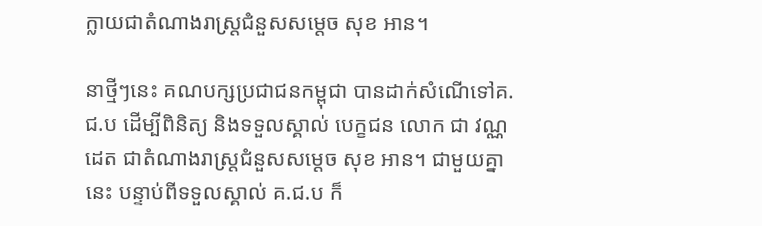ក្លាយជាតំណាងរាស្រ្តជំនួសសម្តេច សុខ អាន។

នាថ្មីៗនេះ គណបក្សប្រជាជនកម្ពុជា បានដាក់សំណើទៅគ.ជ.ប ដើម្បីពិនិត្យ និងទទួលស្គាល់ បេក្ខជន លោក ជា វណ្ណដេត ជាតំណាងរាស្រ្តជំនួសសម្តេច សុខ អាន។ ជាមួយគ្នានេះ បន្ទាប់ពីទទួលស្គាល់ គ.ជ.ប ក៏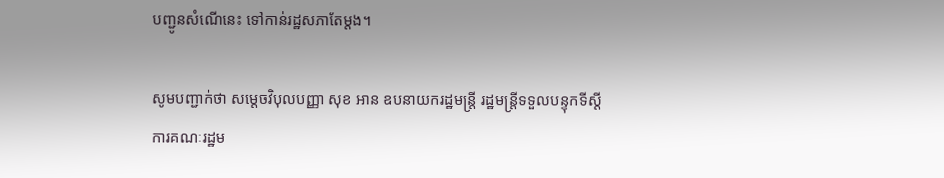បញ្ជូនសំណើនេះ ទៅកាន់រដ្ឋសភាតែម្តង។

សូមបញ្ជាក់ថា សម្ដេចវិបុលបញ្ញា សុខ អាន ឧបនាយករដ្ឋមន្ត្រី រដ្ឋមន្ត្រីទទួលបន្ទុកទីស្ដីការគណៈរដ្ឋម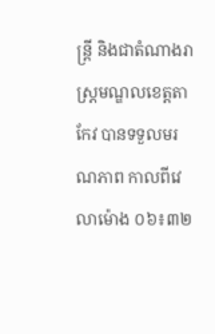ន្ត្រី និងជាតំណាងរាស្រ្តមណ្ឌលខេត្តតាកែវ បានទទួលមរណភាព កាលពីវេលាម៉ោង ០៦៖៣២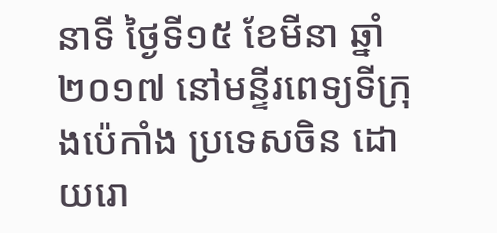នាទី ថ្ងៃទី១៥ ខែមីនា ឆ្នាំ២០១៧ នៅមន្ទីរពេទ្យទីក្រុងប៉េកាំង ប្រទេសចិន ដោយរោ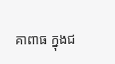គាពាធ ក្នុងជ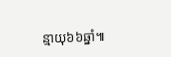ន្មាយុ៦៦ឆ្នាំ៕